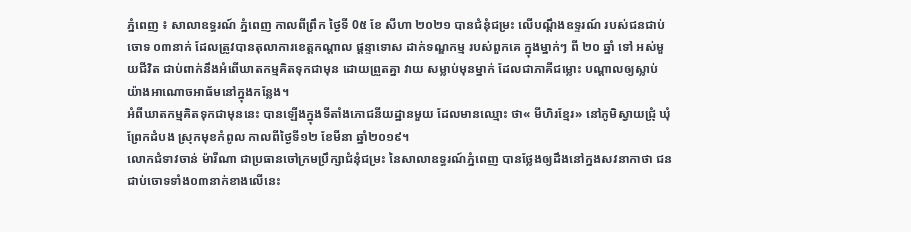ភ្នំពេញ ៖ សាលាឧទ្ធរណ៍ ភ្នំពេញ កាលពីព្រឹក ថ្ងៃទី 0៥ ខែ សីហា ២០២១ បានជំនុំជម្រះ លើបណ្តឹងឧទ្ទរណ៍ របស់ជនជាប់ចោទ ០៣នាក់ ដែលត្រូវបានតុលាការខេត្តកណ្តាល ផ្តន្ទាទោស ដាក់ទណ្ឌកម្ម របស់ពួកគេ ក្នុងម្នាក់ៗ ពី ២០ ឆ្នាំ ទៅ អស់មួយជីវិត ជាប់ពាក់នឹងអំពើឃាតកម្មគិតទុកជាមុន ដោយព្រួតគ្នា វាយ សម្លាប់មុនម្នាក់ ដែលជាភាគីជម្លោះ បណ្តាលឲ្យស្លាប់ យ៉ាងអាណោចអាធ័មនៅក្នុងកន្លែង។
អំពីឃាតកម្មគិតទុកជាមុននេះ បានឡើងក្នុងទីតាំងភោជនីយដ្ឋានមួយ ដែលមានឈ្មោះ ថា« មីហិរខ្មែរ» នៅភូមិស្វាយជ្រុំ ឃុំព្រែកដំបង ស្រុកមុខកំពូល កាលពីថ្ងៃទី១២ ខែមីនា ឆ្នាំ២០១៩។
លោកជំទាវចាន់ ម៉ារីណា ជាប្រធានចៅក្រមប្រឹក្សាជំនុំជម្រះ នៃសាលាឧទ្ធរណ៍ភ្នំពេញ បានថ្លែងឲ្យដឹងនៅក្នងសវនាកាថា ជនជាប់ចោទទាំង០៣នាក់ខាងលើនេះ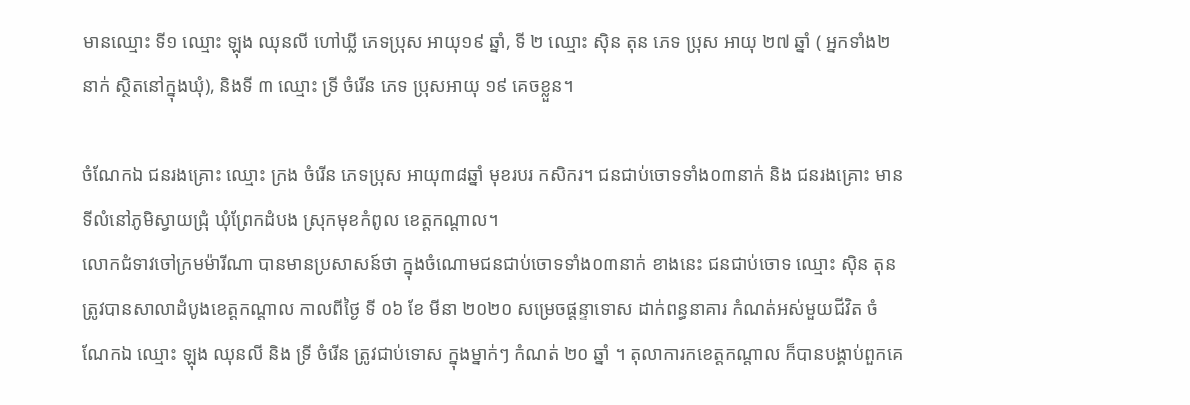មានឈ្មោះ ទី១ ឈ្មោះ ឡុង ឈុនលី ហៅឃ្លី ភេទប្រុស អាយុ១៩ ឆ្នាំ, ទី ២ ឈ្មោះ ស៊ិន តុន ភេទ ប្រុស អាយុ ២៧ ឆ្នាំ ( អ្នកទាំង២នាក់ ស្ថិតនៅក្នុងឃុំ), និងទី ៣ ឈ្មោះ ទ្រី ចំរើន ភេទ ប្រុសអាយុ ១៩ គេចខ្លួន។

ចំណែកឯ ជនរងគ្រោះ ឈ្មោះ ក្រង ចំរើន ភេទប្រុស អាយុ៣៨ឆ្នាំ មុខរបរ កសិករ។ ជនជាប់ចោទទាំង០៣នាក់ និង ជនរងគ្រោះ មានទីលំនៅភូមិស្វាយជ្រុំ ឃុំព្រែកដំបង ស្រុកមុខកំពូល ខេត្តកណ្តាល។
លោកជំទាវចៅក្រមម៉ារីណា បានមានប្រសាសន៍ថា ក្នុងចំណោមជនជាប់ចោទទាំង០៣នាក់ ខាងនេះ ជនជាប់ចោទ ឈ្មោះ ស៊ិន តុន ត្រូវបានសាលាដំបូងខេត្តកណ្តាល កាលពីថ្ងៃ ទី ០៦ ខែ មីនា ២០២០ សម្រេចផ្តន្ទាទោស ដាក់ពន្ធនាគារ កំណត់អស់មួយជីវិត ចំណែកឯ ឈ្មោះ ឡុង ឈុនលី និង ទ្រី ចំរើន ត្រូវជាប់ទោស ក្នុងម្នាក់ៗ កំណត់ ២០ ឆ្នាំ ។ តុលាការកខេត្តកណ្តាល ក៏បានបង្គាប់ពួកគេ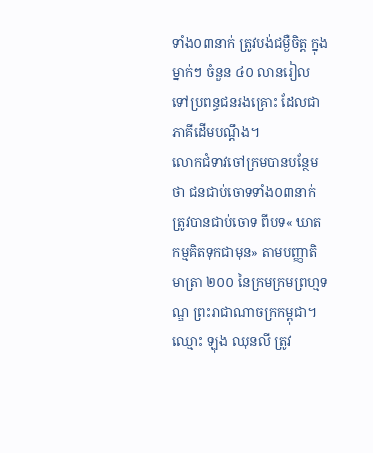ទាំង០៣នាក់ ត្រូវបង់ជម្ងឺចិត្ត ក្នុងម្នាក់ៗ ចំនួន ៤០ លានរៀល ទៅប្រពន្ធជនរងគ្រោះ ដែលជាភាគីដើមបណ្តឹង។
លោកជំទាវចៅក្រមបានបន្ថែមថា ជនជាប់ចោទទាំង០៣នាក់ ត្រូវបានជាប់ចោទ ពីបទ« ឃាតកម្មគិតទុកជាមុន» តាមបញ្ញាតិមាត្រា ២០០ នៃក្រមក្រមព្រហ្មទណ្ឌ ព្រះរាជាណាចក្រកម្ពុជា។
ឈ្មោះ ឡុង ឈុនលី ត្រូវ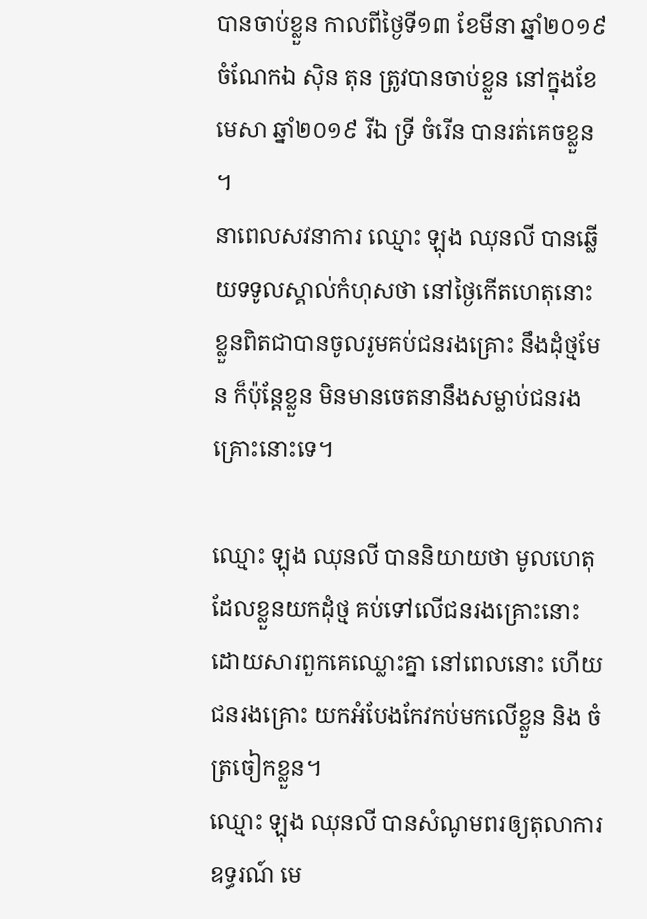បានចាប់ខ្លួន កាលពីថ្ងៃទី១៣ ខែមីនា ឆ្នាំ២០១៩ ចំណែកឯ ស៊ិន តុន ត្រូវបានចាប់ខ្លួន នៅក្នុងខែមេសា ឆ្នាំ២០១៩ រីឯ ទ្រី ចំរើន បានរត់គេចខ្លួន ។
នាពេលសវនាការ ឈ្មោះ ឡុង ឈុនលី បានឆ្លើយទទូលស្គាល់កំហុសថា នៅថ្ងៃកើតហេតុនោះ ខ្លួនពិតជាបានចូលរូមគប់ជនរងគ្រោះ នឹងដុំថ្មមែន ក៏ប៉ុន្តែខ្លួន មិនមានចេតនានឹងសម្លាប់ជនរងគ្រោះនោះទេ។

ឈ្មោះ ឡុង ឈុនលី បាននិយាយថា មូលហេតុ ដែលខ្លួនយកដុំថ្ម គប់ទៅលើជនរងគ្រោះនោះ ដោយសារពួកគេឈ្លោះគ្នា នៅពេលនោះ ហើយជនរងគ្រោះ យកអំបែងកែវកប់មកលើខ្លួន និង ចំត្រចៀកខ្លួន។
ឈ្មោះ ឡុង ឈុនលី បានសំណូមពរឲ្យតុលាការឧទ្ធរណ៍ មេ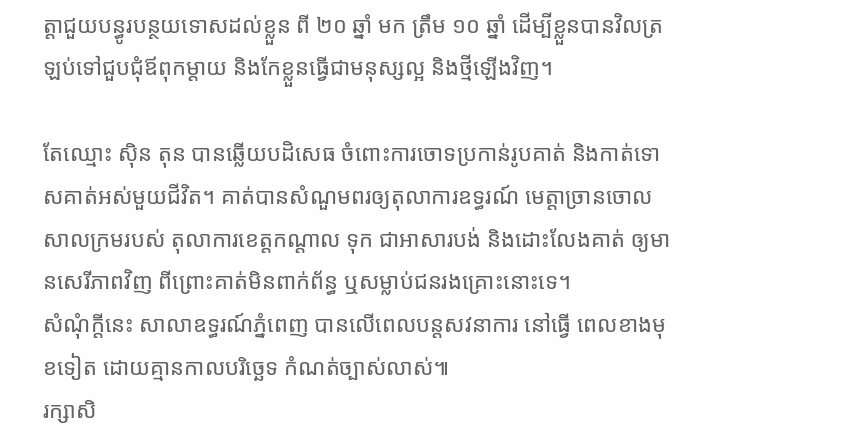ត្តាជួយបន្ធូរបន្ថយទោសដល់ខ្លួន ពី ២០ ឆ្នាំ មក ត្រឹម ១០ ឆ្នាំ ដើម្បីខ្លួនបានវិលត្រឡប់ទៅជួបជុំឪពុកម្តាយ និងកែខ្លួនធ្វើជាមនុស្សល្អ និងថ្មីឡើងវិញ។

តែឈ្មោះ ស៊ិន តុន បានឆ្លើយបដិសេធ ចំពោះការចោទប្រកាន់រូបគាត់ និងកាត់ទោសគាត់អស់មួយជីវិត។ គាត់បានសំណួមពរឲ្យតុលាការឧទ្ធរណ៍ មេត្តាច្រានចោលសាលក្រមរបស់ តុលាការខេត្តកណ្តាល ទុក ជាអាសារបង់ និងដោះលែងគាត់ ឲ្យមានសេរីភាពវិញ ពីព្រោះគាត់មិនពាក់ព័ន្ធ ឬសម្លាប់ជនរងគ្រោះនោះទេ។
សំណុំក្តីនេះ សាលាឧទ្ធរណ៍ភ្នំពេញ បានលើពេលបន្តសវនាការ នៅធ្វើ ពេលខាងមុខទៀត ដោយគ្មានកាលបរិច្ឆេទ កំណត់ច្បាស់លាស់៕
រក្សាសិ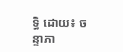ទ្ធិ ដោយ៖ ចន្ទាភា